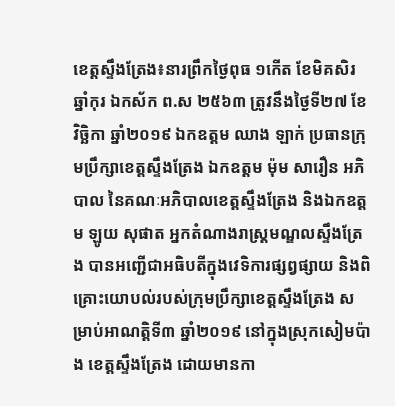ខេត្តស្ទឹងត្រែង៖នារព្រឹកថ្ងៃពុធ ១កើត ខែមិគសិរ ឆ្នាំកុរ ឯកស័ក ព.ស ២៥៦៣ ត្រូវនឹងថ្ងៃទី២៧ ខែវិច្ឆិកា ឆ្នាំ២០១៩ ឯកឧត្តម ឈាង ឡាក់ ប្រធានក្រុមប្រឹក្សាខេត្តស្ទឹងត្រែង ឯកឧត្តម ម៉ុម សារឿន អភិបាល នៃគណៈអភិបាលខេត្តស្ទឹងត្រែង និងឯកឧត្តម ឡូយ សុផាត អ្នកតំណាងរាស្រ្តមណ្ឌលស្ទឹងត្រែង បានអញ្ជើជាអធិបតីក្នុងវេទិការផ្សព្វផ្សាយ និងពិគ្រោះយោបល់របស់ក្រុមប្រឹក្សាខេត្តស្ទឹងត្រែង សម្រាប់អាណត្តិទី៣ ឆ្នាំ២០១៩ នៅក្នុងស្រុកសៀមប៉ាង ខេត្តស្ទឹងត្រែង ដោយមានកា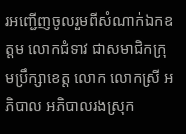រអញ្ជើញចូលរួមពីសំណាក់ឯកឧត្តម លោកជំទាវ ជាសមាជិកក្រុមប្រឹក្សាខេត្ត លោក លោកស្រី អភិបាល អភិបាលរងស្រុក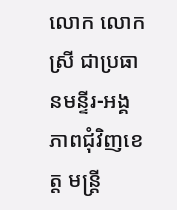លោក លោកស្រី ជាប្រធានមន្ទីរ-អង្គភាពជុំវិញខេត្ត មន្រ្តី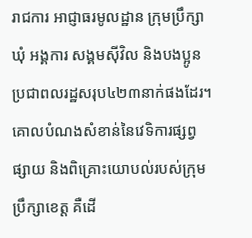រាជការ អាជ្ញាធរមូលដ្ឋាន ក្រុមប្រឹក្សាឃុំ អង្គការ សង្គមស៊ីវិល និងបងប្អូនប្រជាពលរដ្ឋសរុប៤២៣នាក់ផងដែរ។គោលបំណងសំខាន់នៃវេទិការផ្សព្វផ្សាយ និងពិគ្រោះយោបល់របស់ក្រុមប្រឹក្សាខេត្ត គឺដើ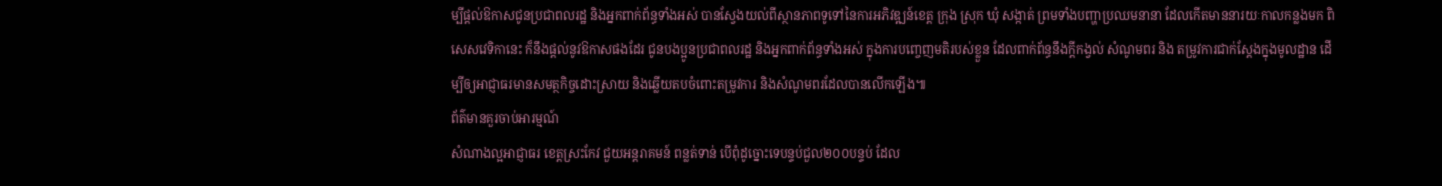ម្បីផ្តល់ឱកាសជូនប្រជាពលរដ្ឋ និងអ្នកពាក់ព័ន្ធទាំងអស់ បានស្វែងយល់ពីស្ថានភាពទូទៅនៃការអភិវឌ្ឍន៍ខេត្ត ក្រុង ស្រុក ឃុំ សង្កាត់ ព្រមទាំងបញ្ហាប្រឈមនានា ដែលកើតមាននារយៈកាលកន្លងមក ពិសេសវេទិកានេះ ក៏នឹងផ្តល់នូវឱកាសផងដែរ ជូនបងប្អូនប្រជាពលរដ្ឋ និងអ្នកពាក់ព័ន្ធទាំងអស់ ក្នុងការបញ្ចេញមតិរបស់ខ្លួន ដែលពាក់ព័ន្ធនឹងក្តីកង្វល់ សំណូមពរ និង តម្រូវការជាក់ស្តែងក្នុងមូលដ្ឋាន ដើម្បីឲ្យអាជ្ញាធរមានសមត្ថកិច្ចដោះស្រាយ និងឆ្លើយតបចំពោះតម្រូវការ និងសំណូមពរដែលបានលើកឡើង៕
ព័ត៌មានគួរចាប់អារម្មណ៍
សំណាងល្អអាជ្ញាធរ ខេត្តស្រះកែវ ជួយអន្តរាគមន៍ ពន្លត់ទាន់ បើពុំដូច្នោះទេបន្ទប់ជួល២០០បន្ទប់ ដែល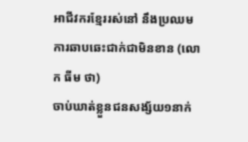អាជីវករខ្មែររស់នៅ នឹងប្រឈមការឆាបឆេះជាក់ជាមិនខាន (លោក ធីម ថា)
ចាប់ឃាត់ខ្លួនជនសង្ស័យ១នាក់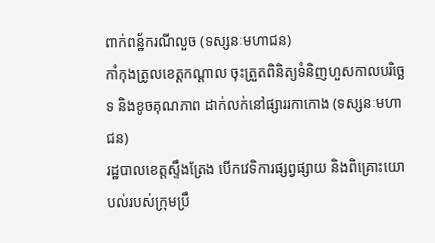ពាក់ពន្ឋ័ករណីលួច (ទស្សនៈមហាជន)
កាំកុងត្រូលខេត្តកណ្ដាល ចុះត្រួតពិនិត្យទំនិញហួសកាលបរិច្ឆេទ និងខូចគុណភាព ដាក់លក់នៅផ្សាររកាកោង (ទស្សនៈមហាជន)
រដ្ឋបាលខេត្តស្ទឹងត្រែង បើកវេទិការផ្សព្វផ្សាយ និងពិគ្រោះយោបល់របស់ក្រុមប្រឹ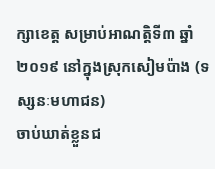ក្សាខេត្ត សម្រាប់អាណត្តិទី៣ ឆ្នាំ២០១៩ នៅក្នុងស្រុកសៀមប៉ាង (ទស្សនៈមហាជន)
ចាប់ឃាត់ខ្លួនជ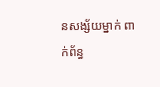នសង្ស័យម្នាក់ ពាក់ព័ន្ធ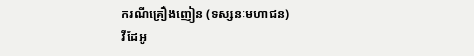ករណីគ្រឿងញៀន (ទស្សនៈមហាជន)
វីដែអូ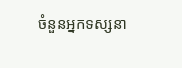ចំនួនអ្នកទស្សនា